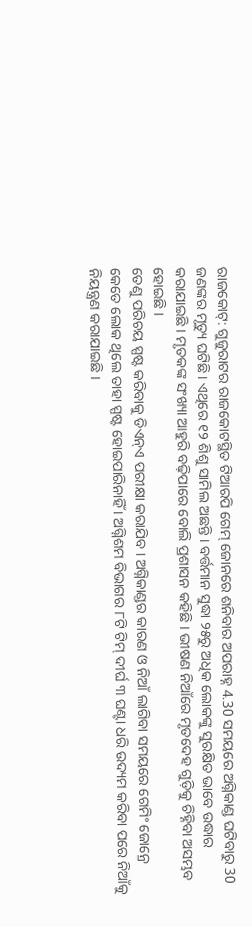ରାଜକୋଟ୍: ଗୁଜୁରାଟର ରାଜକୋଟସ୍ଥିତ ଟିଆରପି ଗେମ୍ ଜୋନରେ ଶନିବାର ଅପରାହ୍ନ 4.30 ସମୟରେ ଅଗ୍ନିକାଣ୍ଡ ଘଟିବାରୁ 30 ଜଣଙ୍କର ମୃତ୍ୟୁ ଘଟିଛି। ଏଥିରେ ୧୨ ଶିଶୁ ସାମିଲ ଅଛନ୍ତି । ବର୍ତ୍ତମାନ ସୁଦ୍ଧା ୨୫ରୁ ଅଧିକ ଲୋକଙ୍କୁ ସୁରକ୍ଷିତ ଭାବେ ଉଦ୍ଧାର କରାଯାଇଛି । ମୃତକଙ୍କ ସଂଖ୍ୟା ଆହୁରି ବଢ଼ିପାରେ ବୋଲି ପ୍ରଶାସନ କହିଛି । ଭୀଷଣ ନିଆଁରେ ମୃତଦେହ ଗୁଡ଼ିକୁ ଚିହ୍ନିବା ଅସମ୍ଭବ ହୋଇଛି ।
ତେଣୁ ପରିଚୟ ସ୍ପଷ୍ଟ କରିବାକୁ ଡିଏନ୍ଏ ପରୀକ୍ଷା କରାଯିବ । ଅଗ୍ନିକାଣ୍ଡର କାରଣ ଓ ନିଆଁ ଲାଗିବା ସମୟରେ ଗେମିଂ ଜୋନ୍ରେ କେତେ ଲୋକ ଥିଲେ ତାହା ସ୍ପଷ୍ଟ ହୋଇପାରିନାହିଁ । ଅଗ୍ନିଶମ ବିଭାଗର ୮ଟି ଟିମ୍ ଦୀର୍ଘ ୩ ଘଣ୍ଟା ଧରି ଉଦ୍ୟମ କରିବା ପରେ ନିଆଁକୁ ନିୟନ୍ତ୍ରଣ କରାଯାଇଛି ।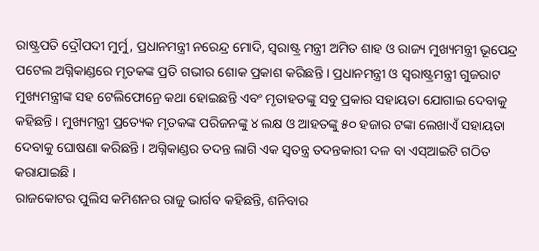ରାଷ୍ଟ୍ରପତି ଦ୍ରୌପଦୀ ମୁର୍ମୁ, ପ୍ରଧାନମନ୍ତ୍ରୀ ନରେନ୍ଦ୍ର ମୋଦି, ସ୍ୱରାଷ୍ଟ୍ର ମନ୍ତ୍ରୀ ଅମିତ ଶାହ ଓ ରାଜ୍ୟ ମୁଖ୍ୟମନ୍ତ୍ରୀ ଭୂପେନ୍ଦ୍ର ପଟେଲ ଅଗ୍ନିକାଣ୍ଡରେ ମୃତକଙ୍କ ପ୍ରତି ଗଭୀର ଶୋକ ପ୍ରକାଶ କରିଛନ୍ତି । ପ୍ରଧାନମନ୍ତ୍ରୀ ଓ ସ୍ୱରାଷ୍ଟ୍ରମନ୍ତ୍ରୀ ଗୁଜରାଟ ମୁଖ୍ୟମନ୍ତ୍ରୀଙ୍କ ସହ ଟେଲିଫୋନ୍ରେ କଥା ହୋଇଛନ୍ତି ଏବଂ ମୃତାହତଙ୍କୁ ସବୁ ପ୍ରକାର ସହାୟତା ଯୋଗାଇ ଦେବାକୁ କହିଛନ୍ତି । ମୁଖ୍ୟମନ୍ତ୍ରୀ ପ୍ରତ୍ୟେକ ମୃତକଙ୍କ ପରିଜନଙ୍କୁ ୪ ଲକ୍ଷ ଓ ଆହତଙ୍କୁ ୫୦ ହଜାର ଟଙ୍କା ଲେଖାଏଁ ସହାୟତା ଦେବାକୁ ଘୋଷଣା କରିଛନ୍ତି । ଅଗ୍ନିକାଣ୍ଡର ତଦନ୍ତ ଲାଗି ଏକ ସ୍ୱତନ୍ତ୍ର ତଦନ୍ତକାରୀ ଦଳ ବା ଏସ୍ଆଇଟି ଗଠିତ କରାଯାଇଛି ।
ରାଜକୋଟର ପୁଲିସ କମିଶନର ରାଜୁ ଭାର୍ଗବ କହିଛନ୍ତି, ଶନିବାର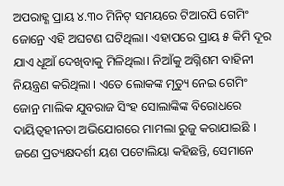ଅପରାହ୍ଣ ପ୍ରାୟ ୪.୩୦ ମିନିଟ୍ ସମୟରେ ଟିଆରପି ଗେମିଂ ଜୋନ୍ରେ ଏହି ଅଘଟଣ ଘଟିଥିଲା। ଏହାପରେ ପ୍ରାୟ ୫ କିମି ଦୂର ଯାଏ ଧୂଆଁ ଦେଖିବାକୁ ମିଳିଥିଲା। ନିଆଁକୁ ଅଗ୍ନିଶମ ବାହିନୀ ନିୟନ୍ତ୍ରଣ କରିଥିଲା । ଏତେ ଲୋକଙ୍କ ମୃତ୍ୟୁ ନେଇ ଗେମିଂ ଜୋନ୍ର ମାଲିକ ଯୁବରାଜ ସିଂହ ସୋଲାଙ୍କିଙ୍କ ବିରୋଧରେ ଦାୟିତ୍ୱହୀନତା ଅଭିଯୋଗରେ ମାମଲା ରୁଜୁ କରାଯାଇଛି । ଜଣେ ପ୍ରତ୍ୟକ୍ଷଦର୍ଶୀ ୟଶ ପଟୋଲିୟା କହିଛନ୍ତି, ସେମାନେ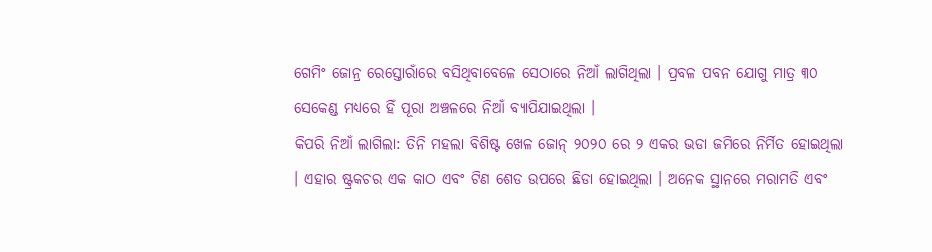ଗେମିଂ ଜୋନ୍ର ରେସ୍ତୋରାଁରେ ବସିଥିବାବେଳେ ସେଠାରେ ନିଆଁ ଲାଗିଥିଲା । ପ୍ରବଳ ପବନ ଯୋଗୁ ମାତ୍ର ୩୦ ସେକେଣ୍ଡ ମଧ୍ୟରେ ହିଁ ପୂରା ଅଞ୍ଚଳରେ ନିଆଁ ବ୍ୟାପିଯାଇଥିଲା ।
କିପରି ନିଆଁ ଲାଗିଲା: ତିନି ମହଲା ବିଶିଷ୍ଟ ଖେଳ ଜୋନ୍ ୨୦୨୦ ରେ ୨ ଏକର ଭଡା ଜମିରେ ନିର୍ମିତ ହୋଇଥିଲା । ଏହାର ଷ୍ଟ୍ରକଚର ଏକ କାଠ ଏବଂ ଟିଣ ଶେଡ ଉପରେ ଛିଡା ହୋଇଥିଲା । ଅନେକ ସ୍ଥାନରେ ମରାମତି ଏବଂ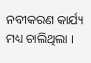ନବୀକରଣ କାର୍ଯ୍ୟ ମଧ୍ୟ ଚାଲିଥିଲା ।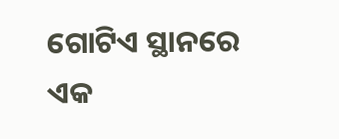ଗୋଟିଏ ସ୍ଥାନରେ ଏକ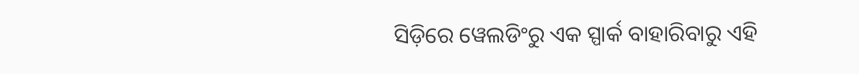ସିଡ଼ିରେ ୱେଲଡିଂରୁ ଏକ ସ୍ପାର୍କ ବାହାରିବାରୁ ଏହି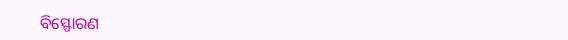ବିସ୍ଫୋରଣ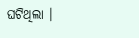ଘଟିଥିଲା ।